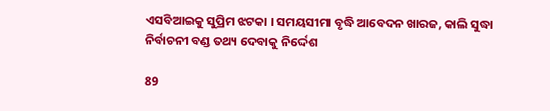ଏସବିଆଇକୁ ସୁପ୍ରିମ ଝଟକା । ସମୟସୀମା ବୃଦ୍ଧି ଆବେଦନ ଖାରଜ, କାଲି ସୁଦ୍ଧା ନିର୍ବାଚନୀ ବଣ୍ଡ ତଥ୍ୟ ଦେବାକୁ ନିର୍ଦ୍ଦେଶ

89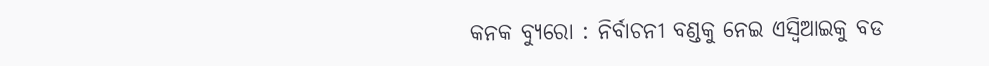କନକ ବ୍ୟୁରୋ : ନିର୍ବାଚନୀ ବଣ୍ଡକୁ ନେଇ ଏସ୍ବିଆଇକୁ ବଡ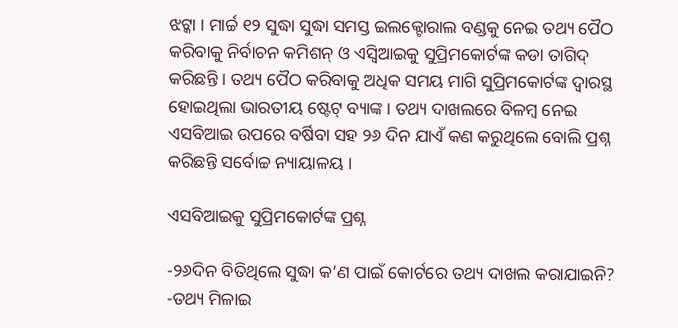ଝଟ୍କା । ମାର୍ଚ୍ଚ ୧୨ ସୁଦ୍ଧା ସୁଦ୍ଧା ସମସ୍ତ ଇଲକ୍ଟୋରାଲ ବଣ୍ଡକୁ ନେଇ ତଥ୍ୟ ପୈଠ କରିବାକୁ ନିର୍ବାଚନ କମିଶନ୍ ଓ ଏସ୍ବିଆଇକୁ ସୁପ୍ରିମକୋର୍ଟଙ୍କ କଡା ତାଗିଦ୍ କରିଛନ୍ତି । ତଥ୍ୟ ପୈଠ କରିବାକୁ ଅଧିକ ସମୟ ମାଗି ସୁପ୍ରିମକୋର୍ଟଙ୍କ ଦ୍ୱାରସ୍ଥ ହୋଇଥିଲା ଭାରତୀୟ ଷ୍ଟେଟ୍ ବ୍ୟାଙ୍କ । ତଥ୍ୟ ଦାଖଲରେ ବିଳମ୍ବ ନେଇ ଏସବିଆଇ ଉପରେ ବର୍ଷିବା ସହ ୨୬ ଦିନ ଯାଏଁ କଣ କରୁଥିଲେ ବୋଲି ପ୍ରଶ୍ନ କରିଛନ୍ତି ସର୍ବୋଚ୍ଚ ନ୍ୟାୟାଳୟ ।

ଏସବିଆଇକୁ ସୁପ୍ରିମକୋର୍ଟଙ୍କ ପ୍ରଶ୍ନ

-୨୬ଦିନ ବିତିଥିଲେ ସୁଦ୍ଧା କ’ଣ ପାଇଁ କୋର୍ଟରେ ତଥ୍ୟ ଦାଖଲ କରାଯାଇନି?
-ତଥ୍ୟ ମିଳାଇ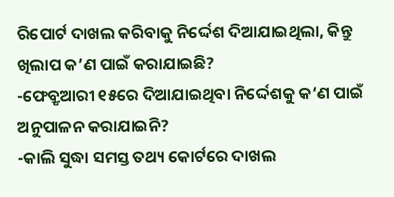ରିପୋର୍ଟ ଦାଖଲ କରିବାକୁ ନିର୍ଦ୍ଦେଶ ଦିଆଯାଇଥିଲା, କିନ୍ତୁ ଖିଲାପ କ’ଣ ପାଇଁ କରାଯାଇଛି?
-ଫେବ୍ରୃଆରୀ ୧୫ରେ ଦିଆଯାଇଥିବା ନିର୍ଦ୍ଦେଶକୁ କ‘ଣ ପାଇଁ ଅନୁପାଳନ କରାଯାଇନି?
-କାଲି ସୁଦ୍ଧା ସମସ୍ତ ତଥ୍ୟ କୋର୍ଟରେ ଦାଖଲ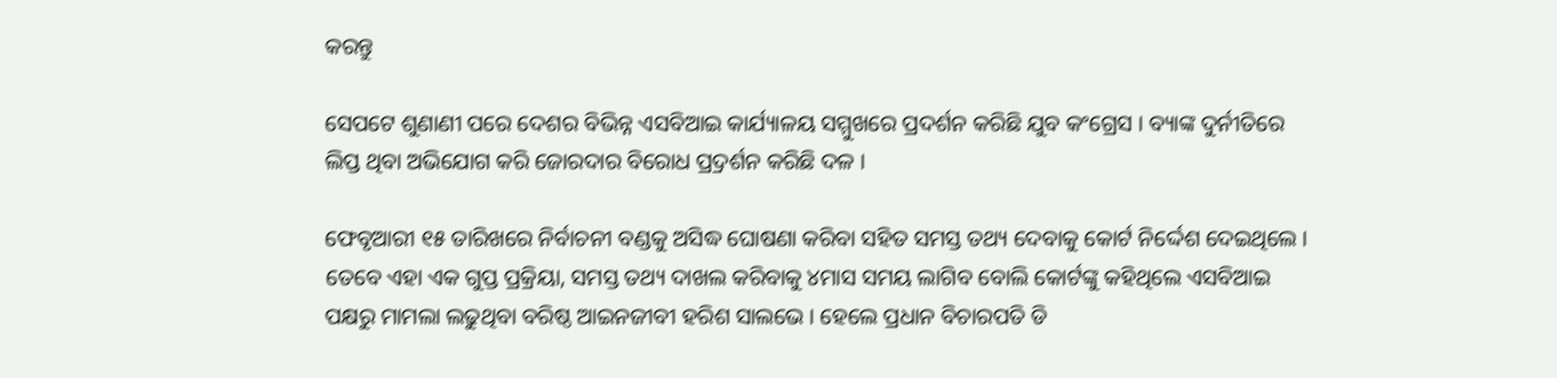କରନ୍ତୁ

ସେପଟେ ଶୁଣାଣୀ ପରେ ଦେଶର ବିଭିନ୍ନ ଏସବିଆଇ କାର୍ଯ୍ୟାଳୟ ସମ୍ମୁଖରେ ପ୍ରଦର୍ଶନ କରିଛି ଯୁବ କଂଗ୍ରେସ । ବ୍ୟାଙ୍କ ଦୁର୍ନୀତିରେ ଲିପ୍ତ ଥିବା ଅଭିଯୋଗ କରି ଜୋରଦାର ବିରୋଧ ପ୍ର୍ରଦର୍ଶନ କରିଛି ଦଳ ।

ଫେବୃଆରୀ ୧୫ ତାରିଖରେ ନିର୍ବାଚନୀ ବଣ୍ଡକୁ ଅସିଦ୍ଧ ଘୋଷଣା କରିବା ସହିତ ସମସ୍ତ ତଥ୍ୟ ଦେବାକୁ କୋର୍ଟ ନିର୍ଦ୍ଦେଶ ଦେଇଥିଲେ । ତେବେ ଏହା ଏକ ଗୁପ୍ତ ପ୍ରକ୍ରିୟା, ସମସ୍ତ ତଥ୍ୟ ଦାଖଲ କରିବାକୁ ୪ମାସ ସମୟ ଲାଗିବ ବୋଲି କୋର୍ଟଙ୍କୁ କହିଥିଲେ ଏସବିଆଇ ପକ୍ଷରୁ ମାମଲା ଲଢୁଥିବା ବରିଷ୍ଠ ଆଇନଜୀବୀ ହରିଶ ସାଲଭେ । ହେଲେ ପ୍ରଧାନ ବିଚାରପତି ଡି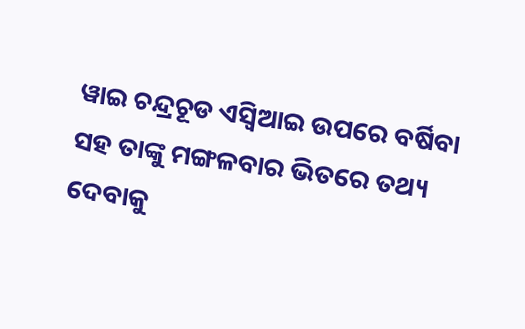ୱାଇ ଚନ୍ଦ୍ରଚୂଡ ଏସ୍ବିଆଇ ଉପରେ ବର୍ଷିବା ସହ ତାଙ୍କୁ ମଙ୍ଗଳବାର ଭିତରେ ତଥ୍ୟ ଦେବାକୁ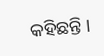କହିଛନ୍ତି ।